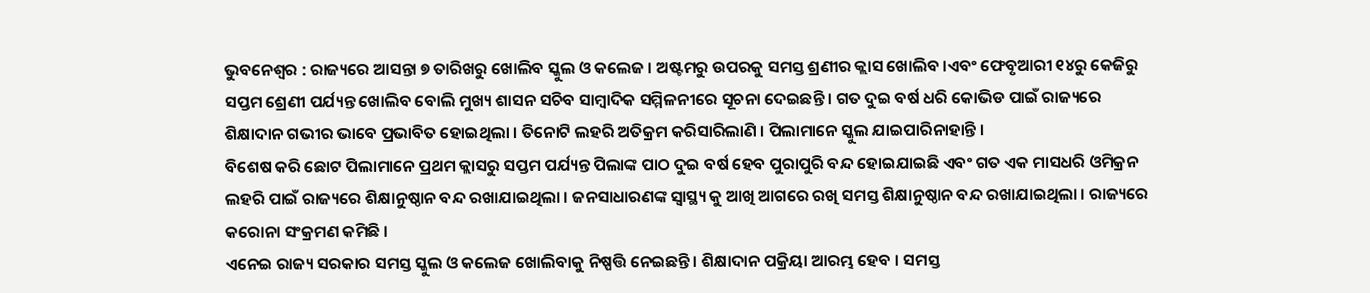ଭୁବନେଶ୍ୱର : ରାଜ୍ୟରେ ଆସନ୍ତା ୭ ତାରିଖରୁ ଖୋଲିବ ସ୍କୁଲ ଓ କଲେଜ । ଅଷ୍ଟମରୁ ଉପରକୁ ସମସ୍ତ ଶ୍ରଣୀର କ୍ଲାସ ଖୋଲିବ ।ଏବଂ ଫେବୃଆରୀ ୧୪ରୁ କେଜିରୁ ସପ୍ତମ ଶ୍ରେଣୀ ପର୍ଯ୍ୟନ୍ତ ଖୋଲିବ ବୋଲି ମୁଖ୍ୟ ଶାସନ ସଚିବ ସାମ୍ବାଦିକ ସମ୍ମିଳନୀରେ ସୂଚନା ଦେଇଛନ୍ତି । ଗତ ଦୁଇ ବର୍ଷ ଧରି କୋଭିଡ ପାଇଁ ରାଜ୍ୟରେ ଶିକ୍ଷାଦାନ ଗଭୀର ଭାବେ ପ୍ରଭାବିତ ହୋଇଥିଲା । ତିନୋଟି ଲହରି ଅତିକ୍ରମ କରିସାରିଲାଣି । ପିଲାମାନେ ସ୍କୁଲ ଯାଇପାରିନାହାନ୍ତି ।
ବିଶେଷ କରି ଛୋଟ ପିଲାମାନେ ପ୍ରଥମ କ୍ଲାସରୁ ସପ୍ତମ ପର୍ଯ୍ୟନ୍ତ ପିଲାଙ୍କ ପାଠ ଦୁଇ ବର୍ଷ ହେବ ପୁରାପୁରି ବନ୍ଦ ହୋଇଯାଇଛି ଏବଂ ଗତ ଏକ ମାସଧରି ଓମିକ୍ରନ ଲହରି ପାଇଁ ରାଜ୍ୟରେ ଶିକ୍ଷାନୁଷ୍ଠାନ ବନ୍ଦ ରଖାଯାଇଥିଲା । ଜନସାଧାରଣଙ୍କ ସ୍ୱାସ୍ଥ୍ୟ କୁ ଆଖି ଆଗରେ ରଖି ସମସ୍ତ ଶିକ୍ଷାନୁଷ୍ଠାନ ବନ୍ଦ ରଖାଯାଇଥିଲା । ରାଜ୍ୟରେ କରୋନା ସଂକ୍ରମଣ କମିଛି ।
ଏନେଇ ରାଜ୍ୟ ସରକାର ସମସ୍ତ ସ୍କୁଲ ଓ କଲେଜ ଖୋଲିବାକୁ ନିଷ୍ପତ୍ତି ନେଇଛନ୍ତି । ଶିକ୍ଷାଦାନ ପକ୍ରିୟା ଆରମ୍ଭ ହେବ । ସମସ୍ତ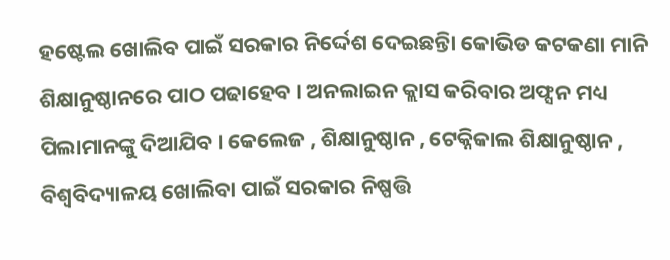ହଷ୍ଟେଲ ଖୋଲିବ ପାଇଁ ସରକାର ନିର୍ଦ୍ଦେଶ ଦେଇଛନ୍ତିା କୋଭିଡ କଟକଣା ମାନି ଶିକ୍ଷାନୁଷ୍ଠାନରେ ପାଠ ପଢାହେବ । ଅନଲାଇନ କ୍ଲାସ କରିବାର ଅଫ୍ସନ ମଧ୍ୟ ପିଲାମାନଙ୍କୁ ଦିଆଯିବ । କେଲେଜ , ଶିକ୍ଷାନୁଷ୍ଠାନ , ଟେକ୍ନିକାଲ ଶିକ୍ଷାନୁଷ୍ଠାନ , ବିଶ୍ୱବିଦ୍ୟାଳୟ ଖୋଲିବା ପାଇଁ ସରକାର ନିଷ୍ପତ୍ତି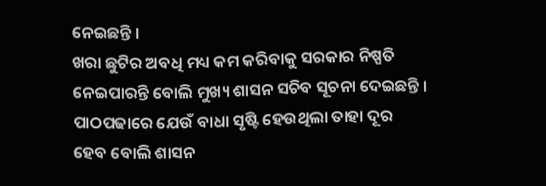ନେଇଛନ୍ତି ।
ଖରା ଛୁଟିର ଅବଧି ମଧ୍ୟ କମ କରିବାକୁ ସରକାର ନିଷ୍ପତି ନେଇପାରନ୍ତି ବୋଲି ମୁଖ୍ୟ ଶାସନ ସଚିବ ସୂଚନା ଦେଇଛନ୍ତି । ପାଠପଢାରେ ଯେଉଁ ବାଧା ସୃଷ୍ଟି ହେଉଥିଲା ତାହା ଦୂର ହେବ ବୋଲି ଶାସନ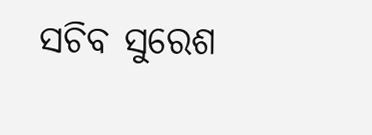ସଚିବ ସୁରେଶ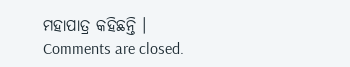ମହାପାତ୍ର କହିଛନ୍ତି ।
Comments are closed.